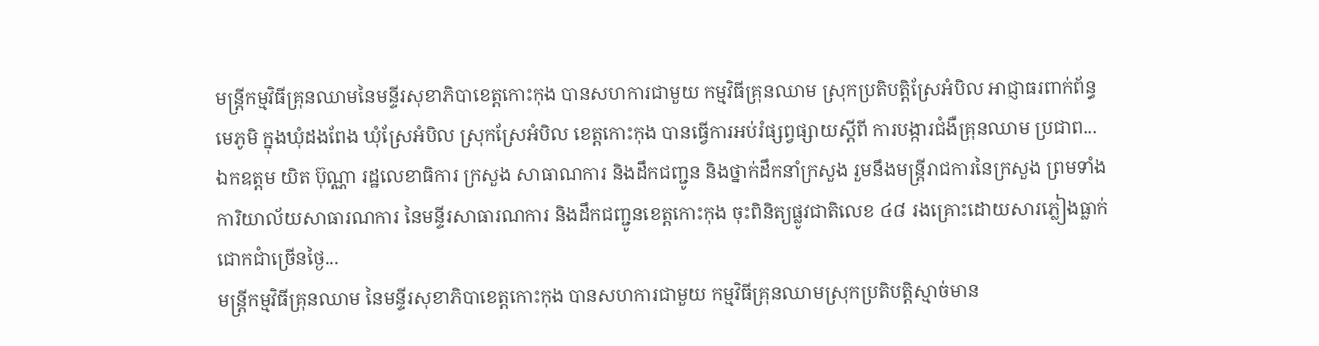មន្ត្រីកម្មវិធីគ្រុនឈាមនៃមន្ទីរសុខាភិបាខេត្តកោះកុង បានសហការជាមួយ កម្មវិធីគ្រុនឈាម ស្រុកប្រតិបត្តិស្រែអំបិល អាជ្ញាធរពាក់ព័ន្ធ មេភូមិ ក្នុងឃុំដងពែង ឃុំស្រែអំបិល ស្រុកស្រែអំបិល ខេត្តកោះកុង បានធ្វើការអប់រំផ្សព្វផ្សាយស្តីពី ការបង្ការជំងឺគ្រុនឈាម ប្រជាព...
ឯកឧត្តម យិត ប៊ុណ្ណា រដ្ឋលេខាធិការ ក្រសួង សាធាណការ និងដឹកជញ្ជូន និងថ្នាក់ដឹកនាំក្រសួង រួមនឹងមន្ត្រីរាជការនៃក្រសួង ព្រមទាំងការិយាល័យសាធារណការ នៃមន្ទីរសាធារណការ និងដឹកជញ្ជូនខេត្តកោះកុង ចុះពិនិត្យផ្លូវជាតិលេខ ៤៨ រងគ្រោះដោយសារភ្លៀងធ្លាក់ជោកជាំច្រើនថ្ងៃ...
មន្ត្រីកម្មវិធីគ្រុនឈាម នៃមន្ទីរសុខាភិបាខេត្តកោះកុង បានសហការជាមួយ កម្មវិធីគ្រុនឈាមស្រុកប្រតិបត្តិស្មាច់មាន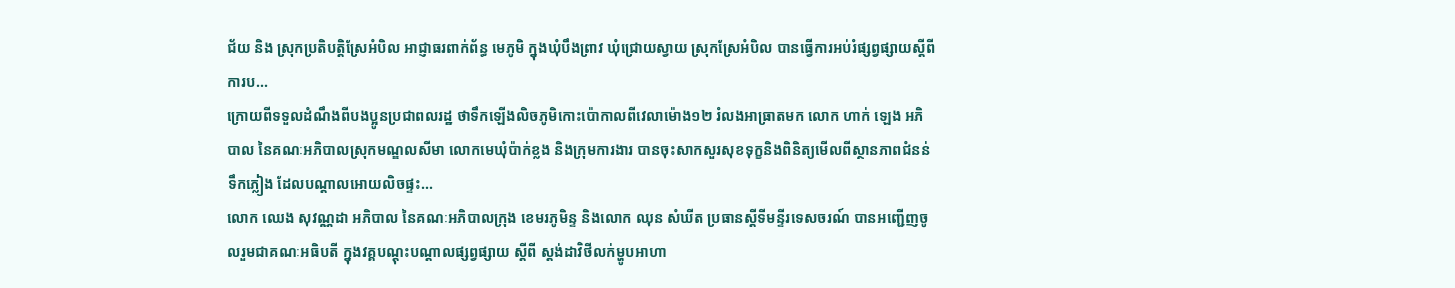ជ័យ និង ស្រុកប្រតិបត្តិស្រែអំបិល អាជ្ញាធរពាក់ព័ន្ធ មេភូមិ ក្នុងឃុំបឹងព្រាវ ឃុំជ្រោយស្វាយ ស្រុកស្រែអំបិល បានធ្វើការអប់រំផ្សព្វផ្សាយស្តីពី ការប...
ក្រោយពីទទួលដំណឹងពីបងប្អូនប្រជាពលរដ្ឋ ថាទឹកឡេីងលិចភូមិកោះប៉ោកាលពីវេលាម៉ោង១២ រំលងអាធ្រាតមក លោក ហាក់ ឡេង អភិបាល នៃគណៈអភិបាលស្រុកមណ្ឌលសីមា លោកមេឃុំប៉ាក់ខ្លង និងក្រុមការងារ បានចុះសាកសួរសុខទុក្ខនិងពិនិត្យមេីលពីស្ថានភាពជំនន់ទឹកភ្លៀង ដែលបណ្ដាលអោយលិចផ្ទះ...
លោក ឈេង សុវណ្ណដា អភិបាល នៃគណៈអភិបាលក្រុង ខេមរភូមិន្ទ និងលោក ឈុន សំឃីត ប្រធានស្តីទីមន្ទីរទេសចរណ៍ បានអញ្ជើញចូលរួមជាគណៈអធិបតី ក្នុងវគ្គបណ្តុះបណ្តាលផ្សព្វផ្សាយ ស្តីពី ស្តង់ដាវិថីលក់ម្ហូបអាហា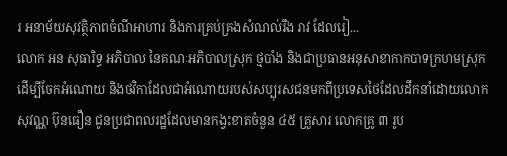រ អនាម័យសុវត្ថិភាពចំណីអាហារ និងការគ្រប់គ្រងសំណល់រឹង រាវ ដែលរៀ...
លោក អន សុធារិទ្ធ អភិបាល នៃគណៈអភិបាលស្រុក ថ្មបាំង និងជាប្រធានអនុសាខាកាកបាទក្រហមស្រុក ដើម្បីចែកអំណោយ និងថវិកាដែលជាអំណោយរបស់សប្បុរសជនមកពីប្រទេសថៃដែលដឹកនាំដោយលោក សុវណ្ណ ប៊ុនធឿន ជូនប្រជាពលរដ្ឋដែលមានកង្វះខាតចំនួន ៤៥ គ្រួសារ លោកគ្រូ ៣ រូប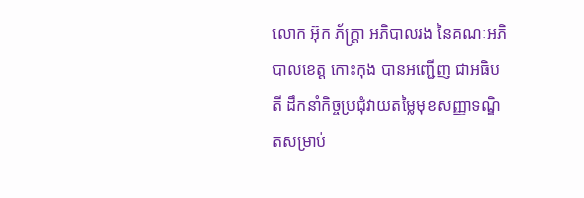លោក អ៊ុក ភ័ក្ត្រា អភិបាលរង នៃគណៈអភិបាលខេត្ត កោះកុង បានអញ្ជើញ ជាអធិបតី ដឹកនាំកិច្ចប្រជុំវាយតម្លៃមុខសញ្ញាទណ្ឌិតសម្រាប់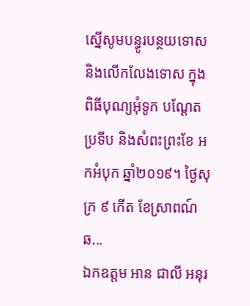ស្នើសូមបន្ធូរបន្ថយទោស និងលើកលែងទោស ក្នុងពិធីបុណ្យអុំទូក បណ្តែតប្រទីប និងសំពះព្រះខែ អកអំបុក ឆ្នាំ២០១៩។ ថ្ងៃសុក្រ ៩ កើត ខែស្រាពណ៍ ឆ...
ឯកឧត្ដម អាន ជាលី អនុរ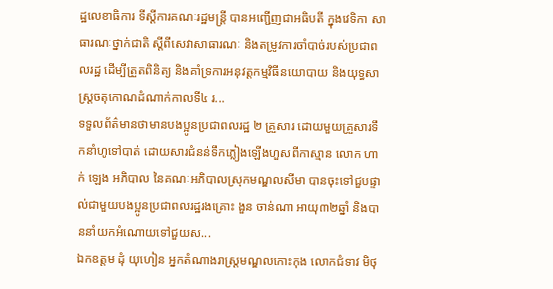ដ្ឋលេខាធិការ ទីស្ដីការគណៈរដ្ឋមន្រ្តី បានអញ្ជើញជាអធិបតី ក្នុងវេទិកា សាធារណៈថ្នាក់ជាតិ ស្ដីពីសេវាសាធារណៈ និងតម្រូវការចាំបាច់របស់ប្រជាពលរដ្ឋ ដើម្បីត្រួតពិនិត្យ និងគាំទ្រការអនុវត្តកម្មវិធីនយោបាយ និងយុទ្ធសាស្រ្តចតុកោណដំណាក់កាលទី៤ រ...
ទទួលព័ត៌មានថាមានបងប្អូនប្រជាពលរដ្ឋ ២ គ្រួសារ ដោយមួយគ្រួសារទឹកនាំហូទៅបាត់ ដោយសារជំនន់ទឹកភ្លៀងឡើងហួសពីកាស្មាន លោក ហាក់ ឡេង អភិបាល នៃគណៈអភិបាលស្រុកមណ្ឌលសីមា បានចុះទៅជួបផ្ទាល់ជាមួយបងប្អូនប្រជាពលរដ្ឋរងគ្រោះ ងួន ចាន់ណា អាយុ៣២ឆ្នាំ និងបាននាំយកអំណោយទៅជួយស...
ឯកឧត្តម ដុំ យុហៀន អ្នកតំណាងរាស្ត្រមណ្ឌលកោះកុង លោកជំទាវ មិថុ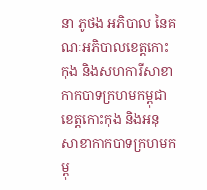នា ភូថង អភិបាល នៃគណៈអភិបាលខេត្តកោះកុង និងសហការីសាខាកាកបាទក្រហមកម្ពុជា ខេត្តកោះកុង និងអនុសាខាកាកបាទក្រហមកម្ពុ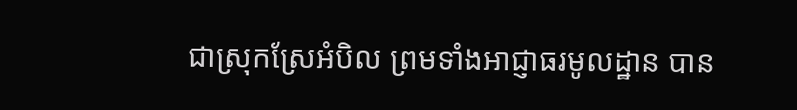ជាស្រុកស្រែអំបិល ព្រមទាំងអាជ្ញាធរមូលដ្ឋាន បាន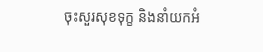ចុះសួរសុខទុក្ខ និងនាំយកអំ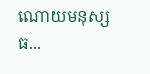ណោយមនុស្សធ...